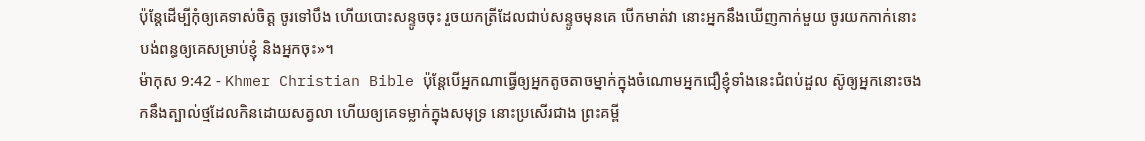ប៉ុន្ដែដើម្បីកុំឲ្យគេទាស់ចិត្ដ ចូរទៅបឹង ហើយបោះសន្ទូចចុះ រួចយកត្រីដែលជាប់សន្ទូចមុនគេ បើកមាត់វា នោះអ្នកនឹងឃើញកាក់មួយ ចូរយកកាក់នោះបង់ពន្ធឲ្យគេសម្រាប់ខ្ញុំ និងអ្នកចុះ»។
ម៉ាកុស 9:42 - Khmer Christian Bible ប៉ុន្ដែបើអ្នកណាធ្វើឲ្យអ្នកតូចតាចម្នាក់ក្នុងចំណោមអ្នកជឿខ្ញុំទាំងនេះជំពប់ដួល ស៊ូឲ្យអ្នកនោះចងកនឹងត្បាល់ថ្មដែលកិនដោយសត្វលា ហើយឲ្យគេទម្លាក់ក្នុងសមុទ្រ នោះប្រសើរជាង ព្រះគម្ពី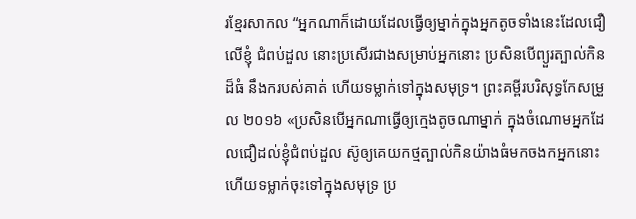រខ្មែរសាកល “អ្នកណាក៏ដោយដែលធ្វើឲ្យម្នាក់ក្នុងអ្នកតូចទាំងនេះដែលជឿលើខ្ញុំ ជំពប់ដួល នោះប្រសើរជាងសម្រាប់អ្នកនោះ ប្រសិនបើព្យួរត្បាល់កិនដ៏ធំ នឹងករបស់គាត់ ហើយទម្លាក់ទៅក្នុងសមុទ្រ។ ព្រះគម្ពីរបរិសុទ្ធកែសម្រួល ២០១៦ «ប្រសិនបើអ្នកណាធ្វើឲ្យក្មេងតូចណាម្នាក់ ក្នុងចំណោមអ្នកដែលជឿដល់ខ្ញុំជំពប់ដួល ស៊ូឲ្យគេយកថ្មត្បាល់កិនយ៉ាងធំមកចងកអ្នកនោះ ហើយទម្លាក់ចុះទៅក្នុងសមុទ្រ ប្រ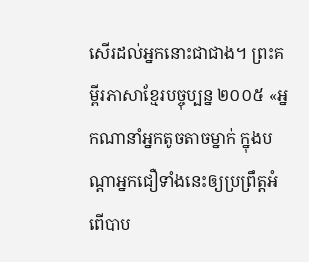សើរដល់អ្នកនោះជាជាង។ ព្រះគម្ពីរភាសាខ្មែរបច្ចុប្បន្ន ២០០៥ «អ្នកណានាំអ្នកតូចតាចម្នាក់ ក្នុងបណ្ដាអ្នកជឿទាំងនេះឲ្យប្រព្រឹត្តអំពើបាប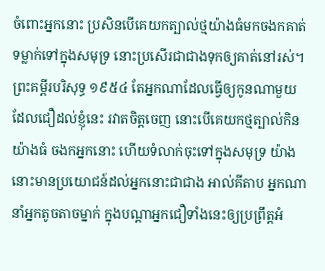ចំពោះអ្នកនោះ ប្រសិនបើគេយកត្បាល់ថ្មយ៉ាងធំមកចងកគាត់ទម្លាក់ទៅក្នុងសមុទ្រ នោះប្រសើរជាជាងទុកឲ្យគាត់នៅរស់។ ព្រះគម្ពីរបរិសុទ្ធ ១៩៥៤ តែអ្នកណាដែលធ្វើឲ្យកូនណាមួយ ដែលជឿដល់ខ្ញុំនេះ រវាតចិត្តចេញ នោះបើគេយកថ្មត្បាល់កិនយ៉ាងធំ ចងកអ្នកនោះ ហើយទំលាក់ចុះទៅក្នុងសមុទ្រ យ៉ាងនោះមានប្រយោជន៍ដល់អ្នកនោះជាជាង អាល់គីតាប អ្នកណានាំអ្នកតូចតាចម្នាក់ ក្នុងបណ្ដាអ្នកជឿទាំងនេះឲ្យប្រព្រឹត្ដអំ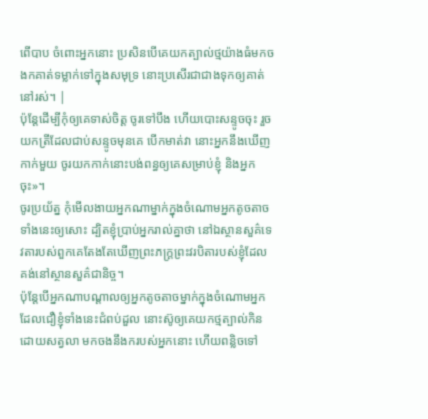ពើបាប ចំពោះអ្នកនោះ ប្រសិនបើគេយកត្បាល់ថ្មយ៉ាងធំមកចងកគាត់ទម្លាក់ទៅក្នុងសមុទ្រ នោះប្រសើរជាជាងទុកឲ្យគាត់នៅរស់។ |
ប៉ុន្ដែដើម្បីកុំឲ្យគេទាស់ចិត្ដ ចូរទៅបឹង ហើយបោះសន្ទូចចុះ រួចយកត្រីដែលជាប់សន្ទូចមុនគេ បើកមាត់វា នោះអ្នកនឹងឃើញកាក់មួយ ចូរយកកាក់នោះបង់ពន្ធឲ្យគេសម្រាប់ខ្ញុំ និងអ្នកចុះ»។
ចូរប្រយ័ត្ន កុំមើលងាយអ្នកណាម្នាក់ក្នុងចំណោមអ្នកតូចតាចទាំងនេះឲ្យសោះ ដ្បិតខ្ញុំប្រាប់អ្នករាល់គ្នាថា នៅឯស្ថានសួគ៌ទេវតារបស់ពួកគេតែងតែឃើញព្រះភក្ដ្រព្រះវរបិតារបស់ខ្ញុំដែលគង់នៅស្ថានសួគ៌ជានិច្ច។
ប៉ុន្ដែបើអ្នកណាបណ្ដាលឲ្យអ្នកតូចតាចម្នាក់ក្នុងចំណោមអ្នកដែលជឿខ្ញុំទាំងនេះជំពប់ដួល នោះស៊ូឲ្យគេយកថ្មត្បាល់កិនដោយសត្វលា មកចងនឹងករបស់អ្នកនោះ ហើយពន្លិចទៅ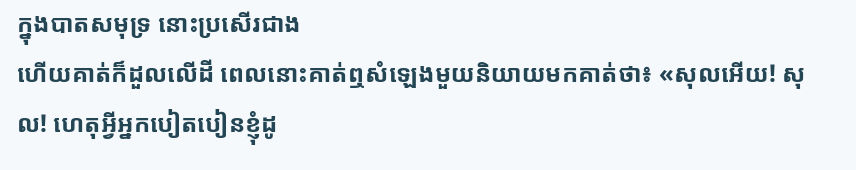ក្នុងបាតសមុទ្រ នោះប្រសើរជាង
ហើយគាត់ក៏ដួលលើដី ពេលនោះគាត់ឮសំឡេងមួយនិយាយមកគាត់ថា៖ «សុលអើយ! សុល! ហេតុអ្វីអ្នកបៀតបៀនខ្ញុំដូ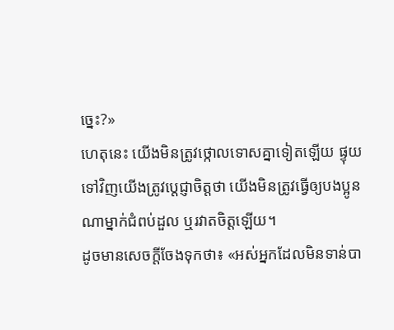ច្នេះ?»
ហេតុនេះ យើងមិនត្រូវថ្កោលទោសគ្នាទៀតឡើយ ផ្ទុយទៅវិញយើងត្រូវប្ដេជ្ញាចិត្ដថា យើងមិនត្រូវធ្វើឲ្យបងប្អូនណាម្នាក់ជំពប់ដួល ឬរវាតចិត្ដឡើយ។
ដូចមានសេចក្ដីចែងទុកថា៖ «អស់អ្នកដែលមិនទាន់បា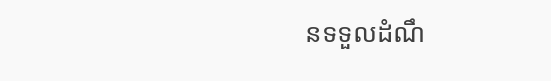នទទួលដំណឹ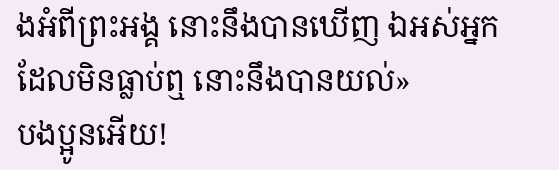ងអំពីព្រះអង្គ នោះនឹងបានឃើញ ឯអស់អ្នកដែលមិនធ្លាប់ឮ នោះនឹងបានយល់»
បងប្អូនអើយ!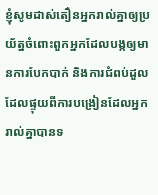ខ្ញុំសូមដាស់តឿនអ្នករាល់គ្នាឲ្យប្រយ័ត្នចំពោះពួកអ្នកដែលបង្កឲ្យមានការបែកបាក់ និងការជំពប់ដួលដែលផ្ទុយពីការបង្រៀនដែលអ្នករាល់គ្នាបានទ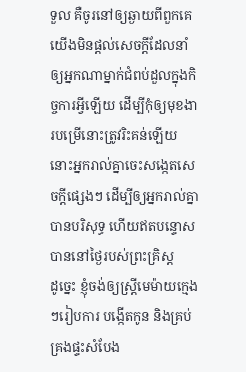ទួល គឺចូរនៅឲ្យឆ្ងាយពីពួកគេ
យើងមិនផ្ដល់សេចក្ដីដែលនាំឲ្យអ្នកណាម្នាក់ជំពប់ដួលក្នុងកិច្ចការអ្វីឡើយ ដើម្បីកុំឲ្យមុខងារបម្រើនោះត្រូវរិះគន់ឡើយ
នោះអ្នករាល់គ្នាចេះសង្កេតសេចក្ដីផ្សេងៗ ដើម្បីឲ្យអ្នករាល់គ្នាបានបរិសុទ្ធ ហើយឥតបន្ទោសបាននៅថ្ងៃរបស់ព្រះគ្រិស្ដ
ដូច្នេះ ខ្ញុំចង់ឲ្យស្រ្ដីមេម៉ាយក្មេងៗរៀបការ បង្កើតកូន និងគ្រប់គ្រងផ្ទះសំបែង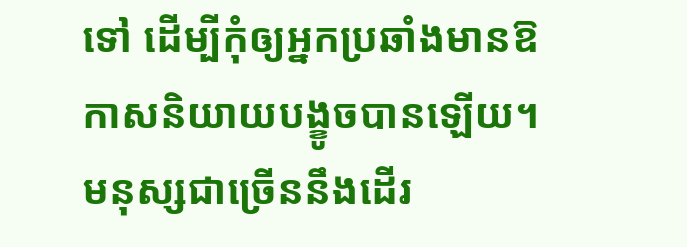ទៅ ដើម្បីកុំឲ្យអ្នកប្រឆាំងមានឱកាសនិយាយបង្ខូចបានឡើយ។
មនុស្សជាច្រើននឹងដើរ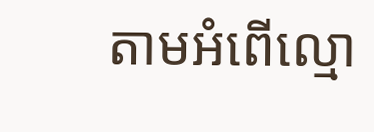តាមអំពើល្មោ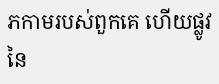ភកាមរបស់ពួកគេ ហើយផ្លូវនៃ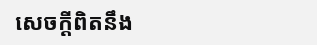សេចក្ដីពិតនឹង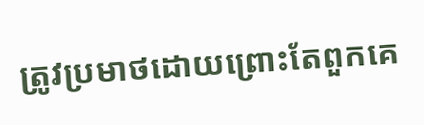ត្រូវប្រមាថដោយព្រោះតែពួកគេ